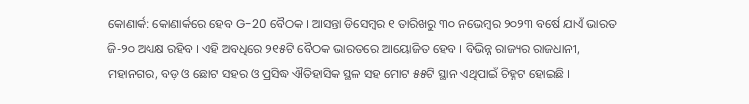କୋଣାର୍କ: କୋଣାର୍କରେ ହେବ G-20 ବୈଠକ । ଆସନ୍ତା ଡିସେମ୍ବର ୧ ତାରିଖରୁ ୩୦ ନଭେମ୍ବର ୨୦୨୩ ବର୍ଷେ ଯାଏଁ ଭାରତ ଜି-୨୦ ଅଧ୍ୟକ୍ଷ ରହିବ । ଏହି ଅବଧିରେ ୨୧୫ଟି ବୈଠକ ଭାରତରେ ଆୟୋଜିତ ହେବ । ବିଭିନ୍ନ ରାଜ୍ୟର ରାଜଧାନୀ, ମହାନଗର, ବଡ଼ ଓ ଛୋଟ ସହର ଓ ପ୍ରସିଦ୍ଧ ଐତିହାସିକ ସ୍ଥଳ ସହ ମୋଟ ୫୫ଟି ସ୍ଥାନ ଏଥିପାଇଁ ଚିହ୍ନଟ ହୋଇଛି ।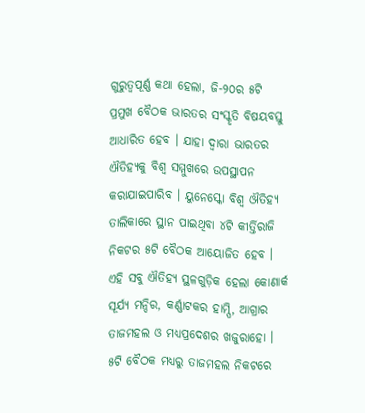ଗୁରୁତ୍ବପୂର୍ଣ୍ଣ କଥା ହେଲା, ଜି-୨୦ର ୫ଟି ପ୍ରମୁଖ ବୈଠକ ଭାରତର ସଂସ୍କୃତି ବିଷୟବସ୍ତୁ ଆଧାରିତ ହେବ । ଯାହା ଦ୍ବାରା ଭାରତର ଐତିହ୍ୟକୁ ବିଶ୍ବ ସମ୍ମୁଖରେ ଉପସ୍ଥାପନ କରାଯାଇପାରିବ । ୟୁନେସ୍କୋ ବିଶ୍ବ ଔତିହ୍ୟ ତାଲିକାରେ ସ୍ଥାନ ପାଇଥିବା ୪ଟି କୀର୍ତ୍ତିରାଜି ନିକଟର ୫ଟି ବୈଠକ ଆୟୋଜିତ ହେବ । ଏହି ସବୁ ଐତିହ୍ୟ ସ୍ଥଳଗୁଡ଼ିକ ହେଲା କୋଣାର୍କ ସୂର୍ଯ୍ୟ ମନ୍ଦିର, କର୍ଣ୍ଣାଟକର ହାମ୍ପି, ଆଗ୍ରାର ତାଜମହଲ ଓ ମଧ୍ୟପ୍ରଦେଶର ଖଜୁରାହୋ । ୫ଟି ବୈଠକ ମଧ୍ୟରୁ ତାଜମହଲ ନିକଟରେ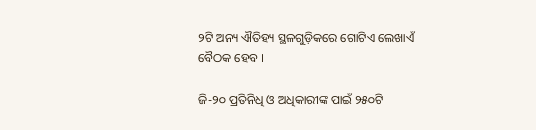୨ଟି ଅନ୍ୟ ଐତିହ୍ୟ ସ୍ଥଳଗୁଡ଼ିକରେ ଗୋଟିଏ ଲେଖାଏଁ ବୈଠକ ହେବ ।

ଜି-୨୦ ପ୍ରତିନିଧି ଓ ଅଧିକାରୀଙ୍କ ପାଇଁ ୨୫୦ଟି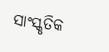ସାଂସ୍କୃତିକ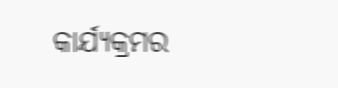କାର୍ଯ୍ୟକ୍ରମର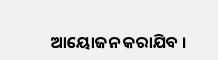ଆୟୋଜନ କରାଯିବ ।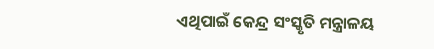ଏଥିପାଇଁ କେନ୍ଦ୍ର ସଂସ୍କୃତି ମନ୍ତ୍ରାଳୟ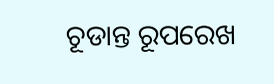ଚୂଡାନ୍ତ ରୂପରେଖ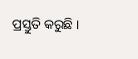ପ୍ରସ୍ତୁତି କରୁଛି ।